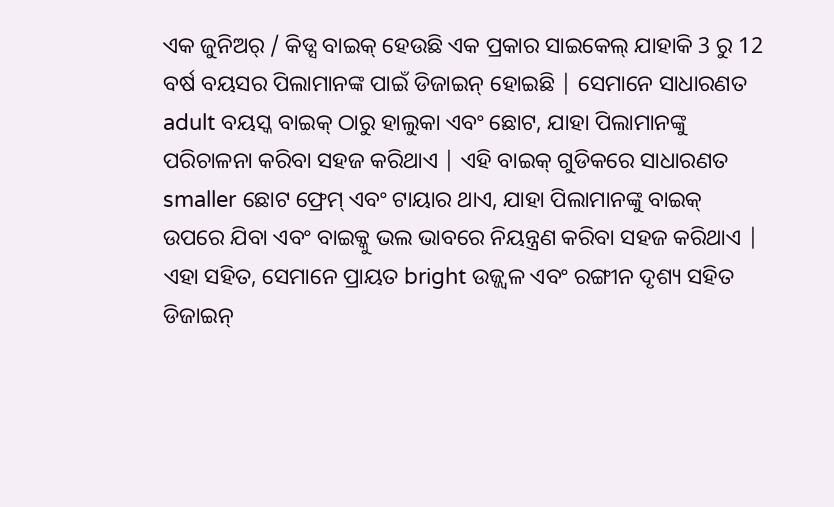ଏକ ଜୁନିଅର୍ / କିଡ୍ସ ବାଇକ୍ ହେଉଛି ଏକ ପ୍ରକାର ସାଇକେଲ୍ ଯାହାକି 3 ରୁ 12 ବର୍ଷ ବୟସର ପିଲାମାନଙ୍କ ପାଇଁ ଡିଜାଇନ୍ ହୋଇଛି | ସେମାନେ ସାଧାରଣତ adult ବୟସ୍କ ବାଇକ୍ ଠାରୁ ହାଲୁକା ଏବଂ ଛୋଟ, ଯାହା ପିଲାମାନଙ୍କୁ ପରିଚାଳନା କରିବା ସହଜ କରିଥାଏ | ଏହି ବାଇକ୍ ଗୁଡିକରେ ସାଧାରଣତ smaller ଛୋଟ ଫ୍ରେମ୍ ଏବଂ ଟାୟାର ଥାଏ, ଯାହା ପିଲାମାନଙ୍କୁ ବାଇକ୍ ଉପରେ ଯିବା ଏବଂ ବାଇକ୍କୁ ଭଲ ଭାବରେ ନିୟନ୍ତ୍ରଣ କରିବା ସହଜ କରିଥାଏ | ଏହା ସହିତ, ସେମାନେ ପ୍ରାୟତ bright ଉଜ୍ଜ୍ୱଳ ଏବଂ ରଙ୍ଗୀନ ଦୃଶ୍ୟ ସହିତ ଡିଜାଇନ୍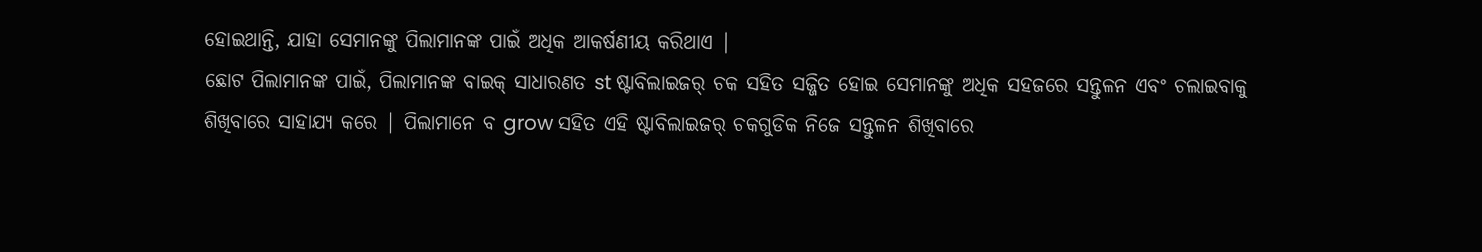ହୋଇଥାନ୍ତି, ଯାହା ସେମାନଙ୍କୁ ପିଲାମାନଙ୍କ ପାଇଁ ଅଧିକ ଆକର୍ଷଣୀୟ କରିଥାଏ |
ଛୋଟ ପିଲାମାନଙ୍କ ପାଇଁ, ପିଲାମାନଙ୍କ ବାଇକ୍ ସାଧାରଣତ st ଷ୍ଟାବିଲାଇଜର୍ ଚକ ସହିତ ସଜ୍ଜିତ ହୋଇ ସେମାନଙ୍କୁ ଅଧିକ ସହଜରେ ସନ୍ତୁଳନ ଏବଂ ଚଲାଇବାକୁ ଶିଖିବାରେ ସାହାଯ୍ୟ କରେ | ପିଲାମାନେ ବ grow ସହିତ ଏହି ଷ୍ଟାବିଲାଇଜର୍ ଚକଗୁଡିକ ନିଜେ ସନ୍ତୁଳନ ଶିଖିବାରେ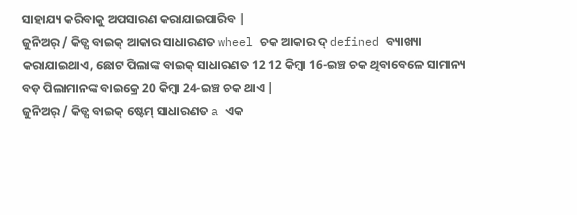ସାହାଯ୍ୟ କରିବାକୁ ଅପସାରଣ କରାଯାଇପାରିବ |
ଜୁନିଅର୍ / କିଡ୍ସ ବାଇକ୍ ଆକାର ସାଧାରଣତ wheel ଚକ ଆକାର ଦ୍ defined ବ୍ୟାଖ୍ୟା କରାଯାଇଥାଏ, ଛୋଟ ପିଲାଙ୍କ ବାଇକ୍ ସାଧାରଣତ 12 12 କିମ୍ବା 16-ଇଞ୍ଚ ଚକ ଥିବାବେଳେ ସାମାନ୍ୟ ବଡ଼ ପିଲାମାନଙ୍କ ବାଇକ୍ରେ 20 କିମ୍ବା 24-ଇଞ୍ଚ ଚକ ଥାଏ |
ଜୁନିଅର୍ / କିଡ୍ସ ବାଇକ୍ ଷ୍ଟେମ୍ ସାଧାରଣତ a ଏକ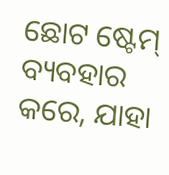ଛୋଟ ଷ୍ଟେମ୍ ବ୍ୟବହାର କରେ, ଯାହା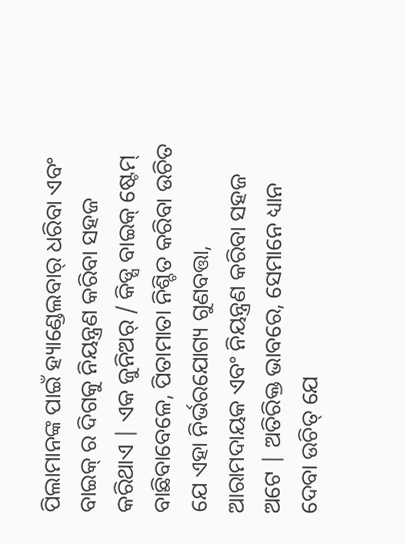ପିଲାମାନଙ୍କ ପାଇଁ ହ୍ୟାଣ୍ଡେଲବାର୍ ଧରିବା ଏବଂ ବାଇକ୍ ର ଦିଗକୁ ନିୟନ୍ତ୍ରଣ କରିବା ସହଜ କରିଥାଏ | ଏକ ଜୁନିଅର୍ / କିଡ୍ସ ବାଇକ୍ ଷ୍ଟେମ୍ ବାଛିବାବେଳେ, ପିତାମାତା ନିଶ୍ଚିତ କରିବା ଉଚିତ ଯେ ଏହା ନିର୍ଭରଯୋଗ୍ୟ ଗୁଣବତ୍ତା, ଆରାମଦାୟକ ଏବଂ ନିୟନ୍ତ୍ରଣ କରିବା ସହଜ ଅଟେ | ଅତିରିକ୍ତ ଭାବରେ, ସେମାନେ ଧ୍ୟାନ ଦେବା ଉଚିତ୍ ଯେ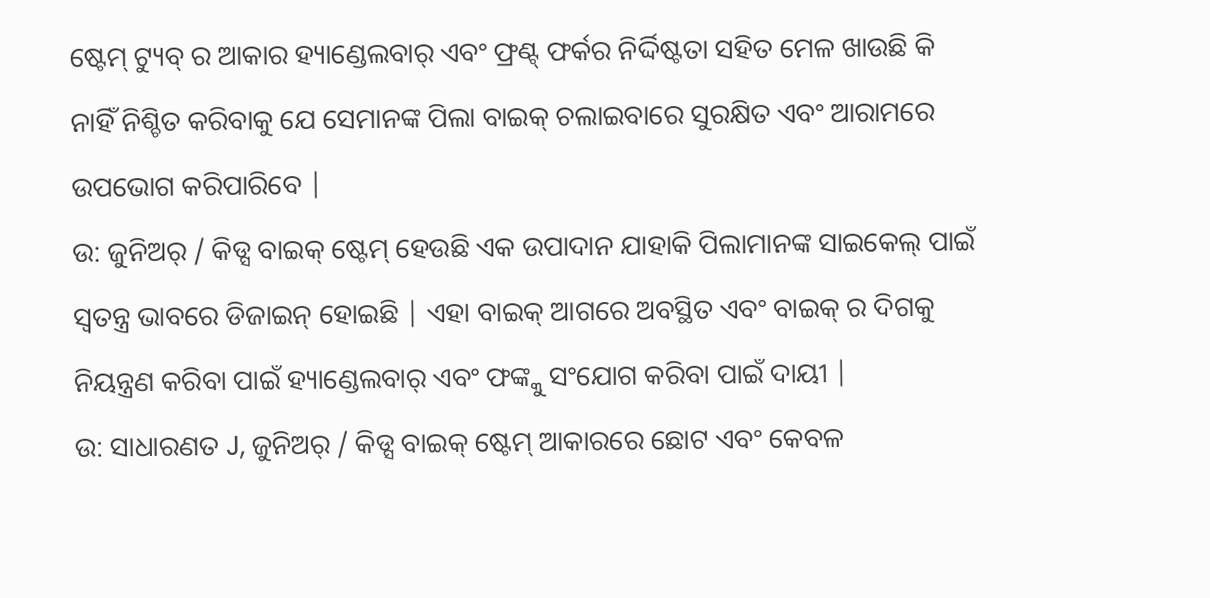ଷ୍ଟେମ୍ ଟ୍ୟୁବ୍ ର ଆକାର ହ୍ୟାଣ୍ଡେଲବାର୍ ଏବଂ ଫ୍ରଣ୍ଟ୍ ଫର୍କର ନିର୍ଦ୍ଦିଷ୍ଟତା ସହିତ ମେଳ ଖାଉଛି କି ନାହିଁ ନିଶ୍ଚିତ କରିବାକୁ ଯେ ସେମାନଙ୍କ ପିଲା ବାଇକ୍ ଚଲାଇବାରେ ସୁରକ୍ଷିତ ଏବଂ ଆରାମରେ ଉପଭୋଗ କରିପାରିବେ |
ଉ: ଜୁନିଅର୍ / କିଡ୍ସ ବାଇକ୍ ଷ୍ଟେମ୍ ହେଉଛି ଏକ ଉପାଦାନ ଯାହାକି ପିଲାମାନଙ୍କ ସାଇକେଲ୍ ପାଇଁ ସ୍ୱତନ୍ତ୍ର ଭାବରେ ଡିଜାଇନ୍ ହୋଇଛି | ଏହା ବାଇକ୍ ଆଗରେ ଅବସ୍ଥିତ ଏବଂ ବାଇକ୍ ର ଦିଗକୁ ନିୟନ୍ତ୍ରଣ କରିବା ପାଇଁ ହ୍ୟାଣ୍ଡେଲବାର୍ ଏବଂ ଫଙ୍କ୍କୁ ସଂଯୋଗ କରିବା ପାଇଁ ଦାୟୀ |
ଉ: ସାଧାରଣତ J, ଜୁନିଅର୍ / କିଡ୍ସ ବାଇକ୍ ଷ୍ଟେମ୍ ଆକାରରେ ଛୋଟ ଏବଂ କେବଳ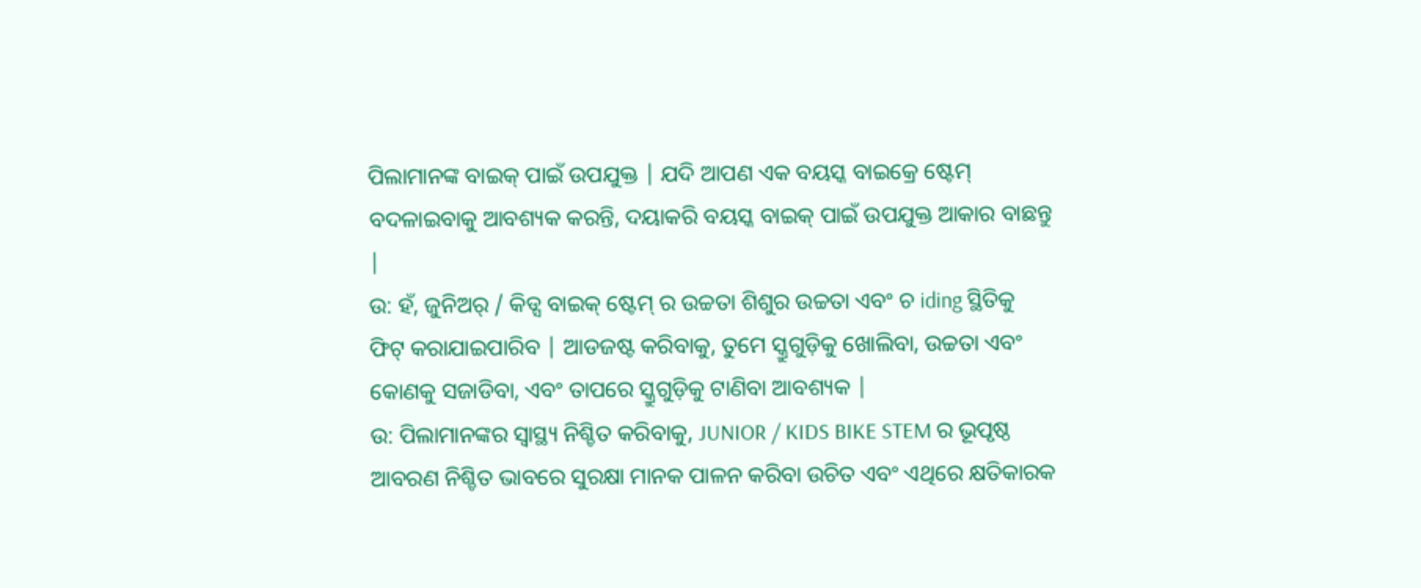ପିଲାମାନଙ୍କ ବାଇକ୍ ପାଇଁ ଉପଯୁକ୍ତ | ଯଦି ଆପଣ ଏକ ବୟସ୍କ ବାଇକ୍ରେ ଷ୍ଟେମ୍ ବଦଳାଇବାକୁ ଆବଶ୍ୟକ କରନ୍ତି, ଦୟାକରି ବୟସ୍କ ବାଇକ୍ ପାଇଁ ଉପଯୁକ୍ତ ଆକାର ବାଛନ୍ତୁ |
ଉ: ହଁ, ଜୁନିଅର୍ / କିଡ୍ସ ବାଇକ୍ ଷ୍ଟେମ୍ ର ଉଚ୍ଚତା ଶିଶୁର ଉଚ୍ଚତା ଏବଂ ଚ iding ସ୍ଥିତିକୁ ଫିଟ୍ କରାଯାଇପାରିବ | ଆଡଜଷ୍ଟ କରିବାକୁ, ତୁମେ ସ୍କ୍ରୁଗୁଡ଼ିକୁ ଖୋଲିବା, ଉଚ୍ଚତା ଏବଂ କୋଣକୁ ସଜାଡିବା, ଏବଂ ତାପରେ ସ୍କ୍ରୁଗୁଡ଼ିକୁ ଟାଣିବା ଆବଶ୍ୟକ |
ଉ: ପିଲାମାନଙ୍କର ସ୍ୱାସ୍ଥ୍ୟ ନିଶ୍ଚିତ କରିବାକୁ, JUNIOR / KIDS BIKE STEM ର ଭୂପୃଷ୍ଠ ଆବରଣ ନିଶ୍ଚିତ ଭାବରେ ସୁରକ୍ଷା ମାନକ ପାଳନ କରିବା ଉଚିତ ଏବଂ ଏଥିରେ କ୍ଷତିକାରକ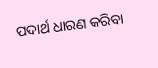ପଦାର୍ଥ ଧାରଣ କରିବା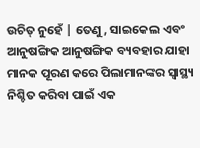ଉଚିତ୍ ନୁହେଁ | ତେଣୁ, ସାଇକେଲ ଏବଂ ଆନୁଷଙ୍ଗିକ ଆନୁଷଙ୍ଗିକ ବ୍ୟବହାର ଯାହା ମାନକ ପୂରଣ କରେ ପିଲାମାନଙ୍କର ସ୍ୱାସ୍ଥ୍ୟ ନିଶ୍ଚିତ କରିବା ପାଇଁ ଏକ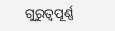ଗୁରୁତ୍ୱପୂର୍ଣ୍ଣ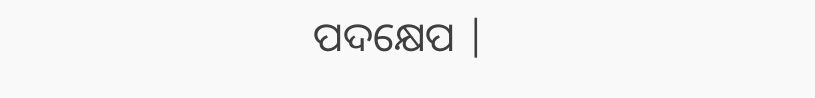ପଦକ୍ଷେପ |